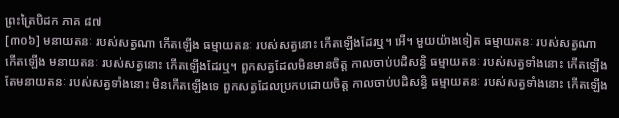ព្រះត្រៃបិដក ភាគ ៨៧
[៣០៦] មនាយតនៈ របស់សត្វណា កើតឡើង ធម្មាយតនៈ របស់សត្វនោះ កើតឡើងដែរឬ។ អើ។ មួយយ៉ាងទៀត ធម្មាយតនៈ របស់សត្វណា កើតឡើង មនាយតនៈ របស់សត្វនោះ កើតឡើងដែរឬ។ ពួកសត្វដែលមិនមានចិត្ត កាលចាប់បដិសន្ធិ ធម្មាយតនៈ របស់សត្វទាំងនោះ កើតឡើង តែមនាយតនៈ របស់សត្វទាំងនោះ មិនកើតឡើងទេ ពួកសត្វដែលប្រកបដោយចិត្ត កាលចាប់បដិសន្ធិ ធម្មាយតនៈ របស់សត្វទាំងនោះ កើតឡើង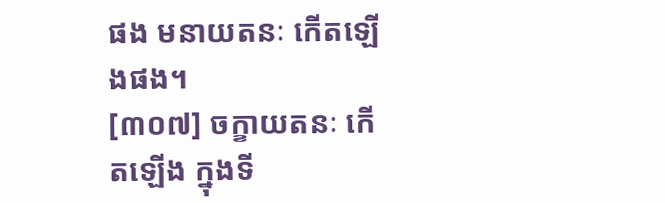ផង មនាយតនៈ កើតឡើងផង។
[៣០៧] ចក្ខាយតនៈ កើតឡើង ក្នុងទី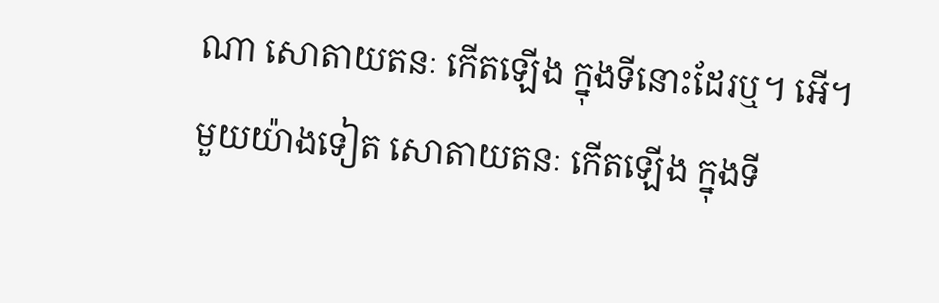ណា សោតាយតនៈ កើតឡើង ក្នុងទីនោះដែរឬ។ អើ។ មួយយ៉ាងទៀត សោតាយតនៈ កើតឡើង ក្នុងទី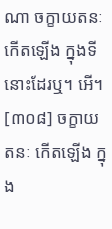ណា ចក្ខាយតនៈ កើតឡើង ក្នុងទីនោះដែរឬ។ អើ។
[៣០៨] ចក្ខាយតនៈ កើតឡើង ក្នុង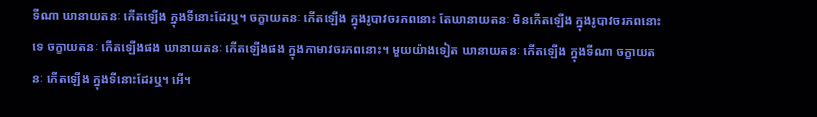ទីណា ឃានាយតនៈ កើតឡើង ក្នុងទីនោះដែរឬ។ ចក្ខាយតនៈ កើតឡើង ក្នុងរូបាវចរភពនោះ តែឃានាយតនៈ មិនកើតឡើង ក្នុងរូបាវចរភពនោះទេ ចក្ខាយតនៈ កើតឡើងផង ឃានាយតនៈ កើតឡើងផង ក្នុងកាមាវចរភពនោះ។ មួយយ៉ាងទៀត ឃានាយតនៈ កើតឡើង ក្នុងទីណា ចក្ខាយតនៈ កើតឡើង ក្នុងទីនោះដែរឬ។ អើ។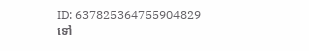ID: 637825364755904829
ទៅ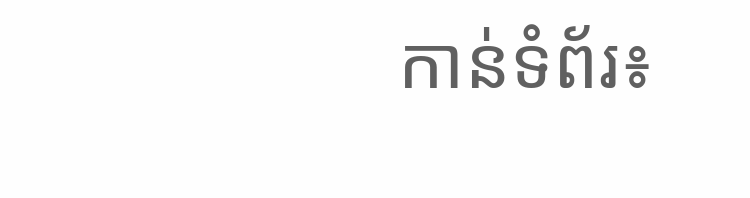កាន់ទំព័រ៖